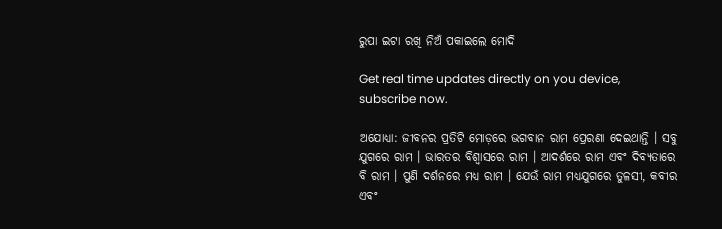ରୁପା ଇଟା ରଖି ନିଅଁ ପକାଇଲେ ମୋଦି

Get real time updates directly on you device, subscribe now.

ଅଯୋଧ୍ୟା: ଜୀବନର ପ୍ରତିଟି ମୋଡ଼ରେ ଭଗବାନ ରାମ ପ୍ରେରଣା ଦେଇଥାନ୍ତି । ସବୁ ଯୁଗରେ ରାମ । ଭାରତର ବିଶ୍ୱାସରେ ରାମ । ଆଦର୍ଶରେ ରାମ ଏବଂ ଦିବ୍ୟତାରେ ବି ରାମ । ପୁଣି ଦର୍ଶନରେ ମଧ୍ୟ ରାମ । ଯେଉଁ ରାମ ମଧ୍ୟଯୁଗରେ ତୁଳସୀ, କବୀର ଏବଂ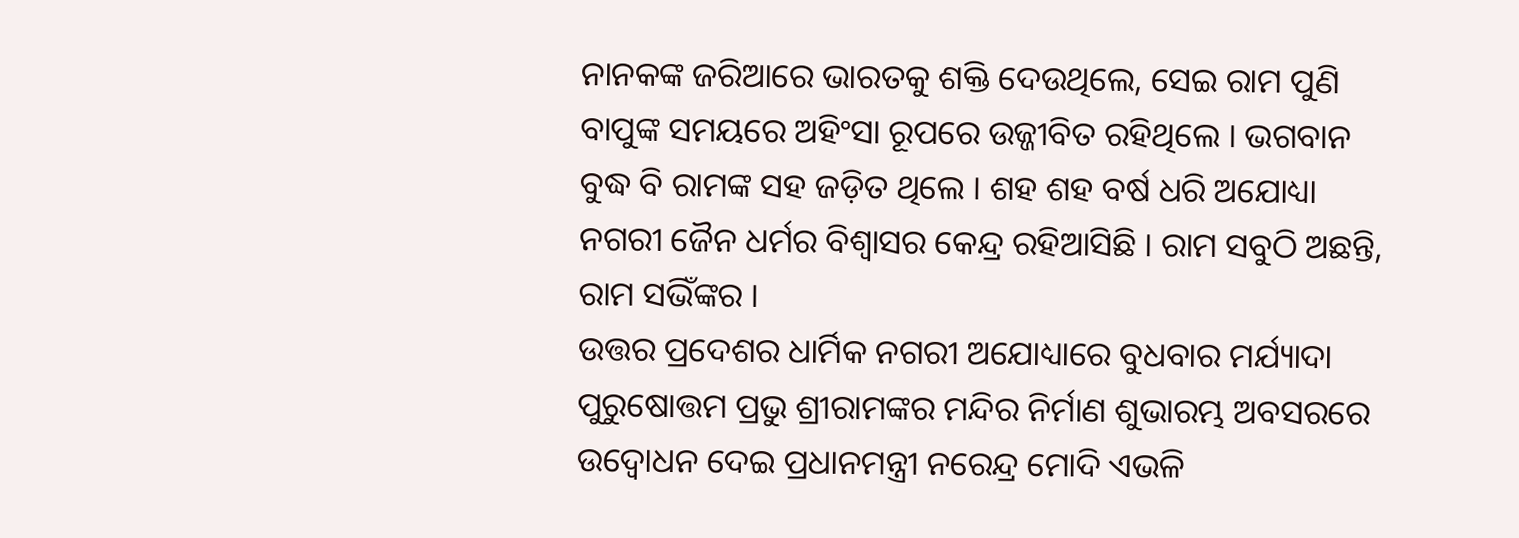ନାନକଙ୍କ ଜରିଆରେ ଭାରତକୁ ଶକ୍ତି ଦେଉଥିଲେ, ସେଇ ରାମ ପୁଣି ବାପୁଙ୍କ ସମୟରେ ଅହିଂସା ରୂପରେ ଉଜ୍ଜୀବିତ ରହିଥିଲେ । ଭଗବାନ ବୁଦ୍ଧ ବି ରାମଙ୍କ ସହ ଜଡ଼ିତ ଥିଲେ । ଶହ ଶହ ବର୍ଷ ଧରି ଅଯୋଧ୍ୟା ନଗରୀ ଜୈନ ଧର୍ମର ବିଶ୍ୱାସର କେନ୍ଦ୍ର ରହିଆସିଛି । ରାମ ସବୁଠି ଅଛନ୍ତି, ରାମ ସଭିଁଙ୍କର ।
ଉତ୍ତର ପ୍ରଦେଶର ଧାର୍ମିକ ନଗରୀ ଅଯୋଧ୍ୟାରେ ବୁଧବାର ମର୍ଯ୍ୟାଦା ପୁରୁଷୋତ୍ତମ ପ୍ରଭୁ ଶ୍ରୀରାମଙ୍କର ମନ୍ଦିର ନିର୍ମାଣ ଶୁଭାରମ୍ଭ ଅବସରରେ ଉଦ୍ବୋଧନ ଦେଇ ପ୍ରଧାନମନ୍ତ୍ରୀ ନରେନ୍ଦ୍ର ମୋଦି ଏଭଳି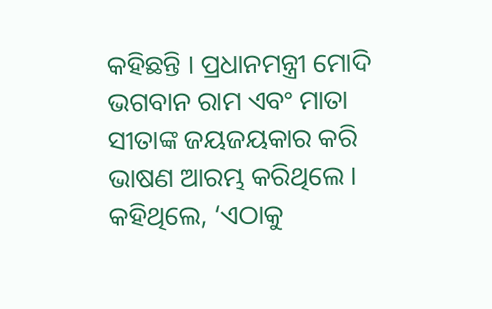କହିଛନ୍ତି । ପ୍ରଧାନମନ୍ତ୍ରୀ ମୋଦି ଭଗବାନ ରାମ ଏବଂ ମାତା ସୀତାଙ୍କ ଜୟଜୟକାର କରି ଭାଷଣ ଆରମ୍ଭ କରିଥିଲେ । କହିଥିଲେ, ‘ଏଠାକୁ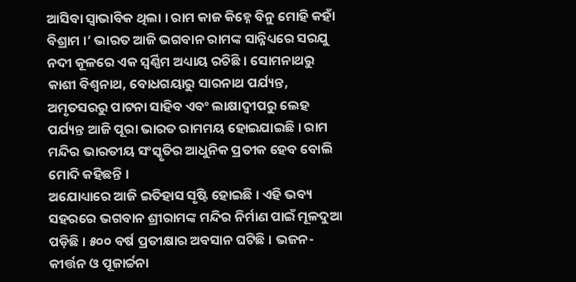ଆସିବା ସ୍ୱାଭାବିକ ଥିଲା । ରାମ କାଜ କିହ୍ନେ ବିନୁ ମୋହି କହାଁ ବିଶ୍ରାମ ।’ ଭାରତ ଆଜି ଭଗବାନ ରାମଙ୍କ ସାନ୍ନିଧ୍ୟରେ ସରଯୁ ନଦୀ କୂଳରେ ଏକ ସ୍ୱର୍ଣ୍ଣିମ ଅଧ୍ୟାୟ ରଚିଛି । ସୋମନାଥରୁ କାଶୀ ବିଶ୍ୱନାଥ, ବୋଧଗୟାରୁ ସାରନାଥ ପର୍ଯ୍ୟନ୍ତ, ଅମୃତସରରୁ ପାଟନା ସାହିବ ଏବଂ ଲାକ୍ଷାଦ୍ୱୀପରୁ ଲେହ ପର୍ଯ୍ୟନ୍ତ ଆଜି ପୂରା ଭାରତ ରାମମୟ ହୋଇଯାଇଛି । ରାମ ମନ୍ଦିର ଭାରତୀୟ ସଂସ୍କୃତିର ଆଧୁନିକ ପ୍ରତୀକ ହେବ ବୋଲି ମୋଦି କହିଛନ୍ତି ।
ଅଯୋଧ୍ୟାରେ ଆଜି ଇତିହାସ ସୃଷ୍ଟି ହୋଇଛି । ଏହି ଭବ୍ୟ ସହରରେ ଭଗବାନ ଶ୍ରୀରାମଙ୍କ ମନ୍ଦିର ନିର୍ମାଣ ପାଇଁ ମୂଳଦୁଆ ପଡ଼ିଛି । ୫୦୦ ବର୍ଷ ପ୍ରତୀକ୍ଷାର ଅବସାନ ଘଟିଛି । ଭଜନ-କୀର୍ତ୍ତନ ଓ ପୂଜାର୍ଚ୍ଚନା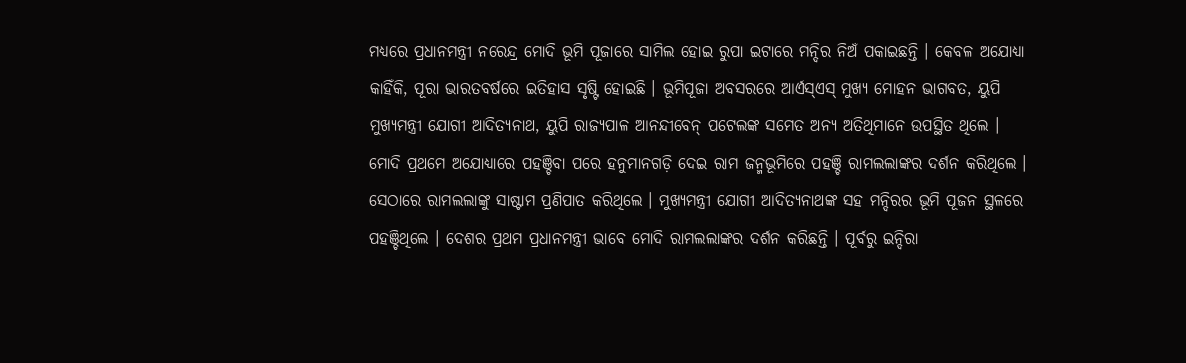ମଧ୍ୟରେ ପ୍ରଧାନମନ୍ତ୍ରୀ ନରେନ୍ଦ୍ର ମୋଦି ଭୂମି ପୂଜାରେ ସାମିଲ ହୋଇ ରୁପା ଇଟାରେ ମନ୍ଦିର ନିଅଁ ପକାଇଛନ୍ତି । କେବଳ ଅଯୋଧ୍ୟା କାହିଁକି, ପୂରା ଭାରତବର୍ଷରେ ଇତିହାସ ସୃଷ୍ଟି ହୋଇଛି । ଭୂମିପୂଜା ଅବସରରେ ଆର୍ଏସ୍ଏସ୍ ମୁଖ୍ୟ ମୋହନ ଭାଗବତ, ୟୁପି ମୁଖ୍ୟମନ୍ତ୍ରୀ ଯୋଗୀ ଆଦିତ୍ୟନାଥ, ୟୁପି ରାଜ୍ୟପାଳ ଆନନ୍ଦୀବେନ୍ ପଟେଲଙ୍କ ସମେତ ଅନ୍ୟ ଅତିଥିମାନେ ଉପସ୍ଥିତ ଥିଲେ ।
ମୋଦି ପ୍ରଥମେ ଅଯୋଧ୍ୟାରେ ପହଞ୍ଚିବା ପରେ ହନୁମାନଗଡ଼ି ଦେଇ ରାମ ଜନ୍ମଭୂମିରେ ପହଞ୍ଚି ରାମଲଲାଙ୍କର ଦର୍ଶନ କରିଥିଲେ । ସେଠାରେ ରାମଲଲାଙ୍କୁ ସାଷ୍ଟାମ ପ୍ରଣିପାତ କରିଥିଲେ । ମୁଖ୍ୟମନ୍ତ୍ରୀ ଯୋଗୀ ଆଦିତ୍ୟନାଥଙ୍କ ସହ ମନ୍ଦିରର ଭୂମି ପୂଜନ ସ୍ଥଳରେ ପହଞ୍ଚିଥିଲେ । ଦେଶର ପ୍ରଥମ ପ୍ରଧାନମନ୍ତ୍ରୀ ଭାବେ ମୋଦି ରାମଲଲାଙ୍କର ଦର୍ଶନ କରିଛନ୍ତି । ପୂର୍ବରୁ ଇନ୍ଦିରା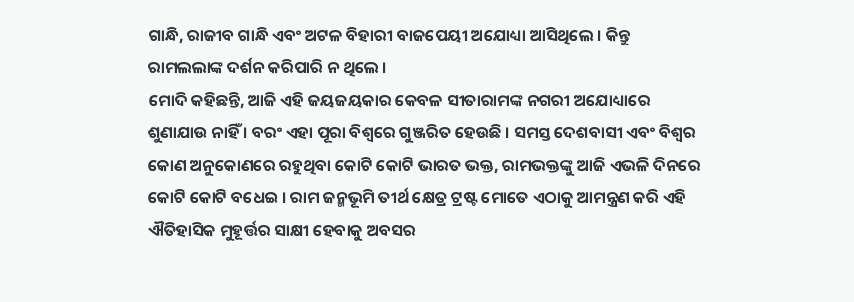ଗାନ୍ଧି, ରାଜୀବ ଗାନ୍ଧି ଏବଂ ଅଟଳ ବିହାରୀ ବାଜପେୟୀ ଅଯୋଧ୍ୟା ଆସିଥିଲେ । କିନ୍ତୁ ରାମଲଲାଙ୍କ ଦର୍ଶନ କରିପାରି ନ ଥିଲେ ।
ମୋଦି କହିଛନ୍ତି, ଆଜି ଏହି ଜୟଜୟକାର କେବଳ ସୀତାରାମଙ୍କ ନଗରୀ ଅଯୋଧ୍ୟାରେ ଶୁଣାଯାଉ ନାହିଁ । ବରଂ ଏହା ପୂରା ବିଶ୍ୱରେ ଗୁଞ୍ଜରିତ ହେଉଛି । ସମସ୍ତ ଦେଶବାସୀ ଏବଂ ବିଶ୍ୱର କୋଣ ଅନୁକୋଣରେ ରହୁଥିବା କୋଟି କୋଟି ଭାରତ ଭକ୍ତ, ରାମଭକ୍ତଙ୍କୁ ଆଜି ଏଭଳି ଦିନରେ କୋଟି କୋଟି ବଧେଇ । ରାମ ଜନ୍ମଭୂମି ତୀର୍ଥ କ୍ଷେତ୍ର ଟ୍ରଷ୍ଟ ମୋତେ ଏଠାକୁ ଆମନ୍ତ୍ରଣ କରି ଏହି ଐତିହାସିକ ମୁହୂର୍ତ୍ତର ସାକ୍ଷୀ ହେବାକୁ ଅବସର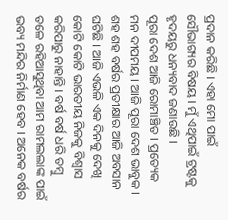ପ୍ରଦାନ କରିଛି । ଏହା ମୋ ପାଇଁ ସୌଭାଗ୍ୟର ବିଷୟ । ମୁଁ ଏଥିପାଇଁ ଟ୍ରଷ୍ଟକୁ ହୃଦୟରୁ ଧନ୍ୟବାଦ ଜଣାଉଛି ।
ପୂରା ଦେଶ ଆଜି ରୋମାଞ୍ଚିତ । ପ୍ରତ୍ୟେକ ମନ ଦୀପମୟ । ଆଜି ପୂରା ଦେଶ ଭାବୁକ । ଶହ ଶହ ବର୍ଷର ପ୍ରତୀକ୍ଷାର ଆଜି ଅବସାନ ଘଟିଛି । ଆଜି ଏଭଳି ଏକ ଦିନକୁ ଦେଖି କୋଟି କୋଟି ଭାରତୀୟ ନିଜକୁ ବିଶ୍ୱାସ କରିପାରୁ ନାହାନ୍ତି । ବର୍ଷ ବର୍ଷ ଧରି ତମ୍ୱୁ ତଳେ ରହିଆସୁଥିବା ଆମ ରାମଲଲାଙ୍କ ପାଇଁ ଭବ୍ୟ ମନ୍ଦିର ନିର୍ମାଣ ହେବ । ଅନେକ ବର୍ଷର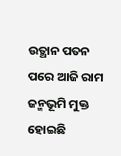ଉତ୍ଥାନ ପତନ ପରେ ଆଜି ରାମ ଜନ୍ମଭୂମି ମୁକ୍ତ ହୋଇଛି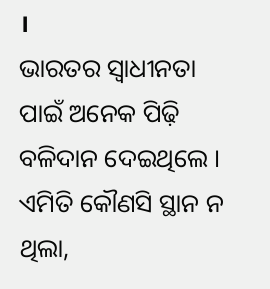।
ଭାରତର ସ୍ୱାଧୀନତା ପାଇଁ ଅନେକ ପିଢ଼ି ବଳିଦାନ ଦେଇଥିଲେ । ଏମିତି କୌଣସି ସ୍ଥାନ ନ ଥିଲା,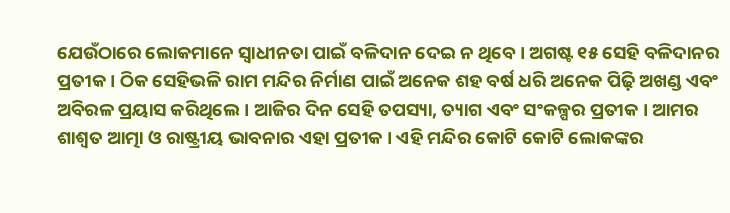ଯେଉଁଠାରେ ଲୋକମାନେ ସ୍ୱାଧୀନତା ପାଇଁ ବଳିଦାନ ଦେଇ ନ ଥିବେ । ଅଗଷ୍ଟ ୧୫ ସେହି ବଳିଦାନର ପ୍ରତୀକ । ଠିକ ସେହିଭଳି ରାମ ମନ୍ଦିର ନିର୍ମାଣ ପାଇଁ ଅନେକ ଶହ ବର୍ଷ ଧରି ଅନେକ ପିଢ଼ି ଅଖଣ୍ଡ ଏବଂ ଅବିରଳ ପ୍ରୟାସ କରିଥିଲେ । ଆଜିର ଦିନ ସେହି ତପସ୍ୟା, ତ୍ୟାଗ ଏବଂ ସଂକଳ୍ପର ପ୍ରତୀକ । ଆମର ଶାଶ୍ୱତ ଆତ୍ମା ଓ ରାଷ୍ଟ୍ରୀୟ ଭାବନାର ଏହା ପ୍ରତୀକ । ଏହି ମନ୍ଦିର କୋଟି କୋଟି ଲୋକଙ୍କର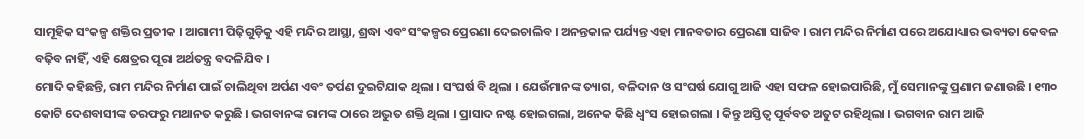ସାମୂହିକ ସଂକଳ୍ପ ଶକ୍ତିର ପ୍ରତୀକ । ଆଗାମୀ ପିଢ଼ିଗୁଡ଼ିକୁ ଏହି ମନ୍ଦିର ଆସ୍ଥା, ଶ୍ରଦ୍ଧା ଏବଂ ସଂକଳ୍ପର ପ୍ରେରଣା ଦେଇଚାଲିବ । ଅନନ୍ତକାଳ ପର୍ଯ୍ୟନ୍ତ ଏହା ମାନବତାର ପ୍ରେରଣା ସାଜିବ । ରାମ ମନ୍ଦିର ନିର୍ମାଣ ପରେ ଅଯୋଧ୍ୟାର ଭବ୍ୟତା କେବଳ ବଢ଼ିବ ନାହିଁ, ଏହି କ୍ଷେତ୍ରର ପୂରା ଅର୍ଥତନ୍ତ୍ର ବଦଳିଯିବ ।
ମୋଦି କହିଛନ୍ତି, ରାମ ମନ୍ଦିର ନିର୍ମାଣ ପାଇଁ ଚାଲିଥିବା ଅର୍ପଣ ଏବଂ ତର୍ପଣ ଦୁଇଟିଯାକ ଥିଲା । ସଂଘର୍ଷ ବି ଥିଲା । ଯେଉଁମାନଙ୍କ ତ୍ୟାଗ, ବଳିଦାନ ଓ ସଂଘର୍ଷ ଯୋଗୁ ଆଜି ଏହା ସଫଳ ହୋଇପାରିଛି, ମୁଁ ସେମାନଙ୍କୁ ପ୍ରଣାମ ଜଣାଉଛି । ୧୩୦ କୋଟି ଦେଶବାସୀଙ୍କ ତରଫରୁ ମଥାନତ କରୁଛି । ଭଗବାନଙ୍କ ରାମଙ୍କ ଠାରେ ଅଦ୍ଭୁତ ଶକ୍ତି ଥିଲା । ପ୍ରାସାଦ ନଷ୍ଟ ହୋଇଗଲା, ଅନେକ କିଛି ଧ୍ୱଂସ ହୋଇଗଲା । କିନ୍ତୁ ଅସ୍ତିତ୍ୱ ପୂର୍ବବତ ଅତୁଟ ରହିଥିଲା । ଭଗବାନ ରାମ ଆଜି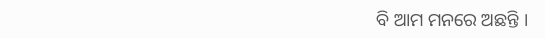ବି ଆମ ମନରେ ଅଛନ୍ତି ।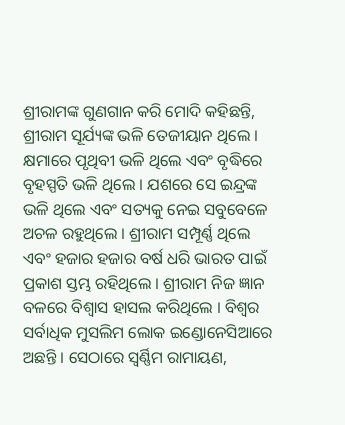ଶ୍ରୀରାମଙ୍କ ଗୁଣଗାନ କରି ମୋଦି କହିଛନ୍ତି, ଶ୍ରୀରାମ ସୂର୍ଯ୍ୟଙ୍କ ଭଳି ତେଜୀୟାନ ଥିଲେ । କ୍ଷମାରେ ପୃଥିବୀ ଭଳି ଥିଲେ ଏବଂ ବୃଦ୍ଧିରେ ବୃହସ୍ପତି ଭଳି ଥିଲେ । ଯଶରେ ସେ ଇନ୍ଦ୍ରଙ୍କ ଭଳି ଥିଲେ ଏବଂ ସତ୍ୟକୁ ନେଇ ସବୁବେଳେ ଅଚଳ ରହୁଥିଲେ । ଶ୍ରୀରାମ ସମ୍ପୂର୍ଣ୍ଣ ଥିଲେ ଏବଂ ହଜାର ହଜାର ବର୍ଷ ଧରି ଭାରତ ପାଇଁ ପ୍ରକାଶ ସ୍ତମ୍ଭ ରହିଥିଲେ । ଶ୍ରୀରାମ ନିଜ ଜ୍ଞାନ ବଳରେ ବିଶ୍ୱାସ ହାସଲ କରିଥିଲେ । ବିଶ୍ୱର ସର୍ବାଧିକ ମୁସଲିମ ଲୋକ ଇଣ୍ଡୋନେସିଆରେ ଅଛନ୍ତି । ସେଠାରେ ସ୍ୱର୍ଣ୍ଣିମ ରାମାୟଣ,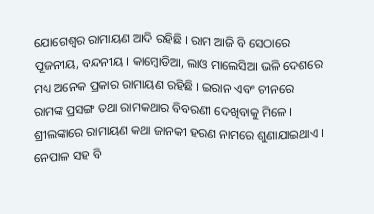ଯୋଗେଶ୍ୱର ରାମାୟଣ ଆଦି ରହିଛି । ରାମ ଆଜି ବି ସେଠାରେ ପୂଜନୀୟ, ବନ୍ଦନୀୟ । କାମ୍ୱୋଡିଆ, ଲାଓ ମାଲେସିଆ ଭଳି ଦେଶରେ ମଧ୍ୟ ଅନେକ ପ୍ରକାର ରାମାୟଣ ରହିଛି । ଇରାନ ଏବଂ ଚୀନରେ ରାମଙ୍କ ପ୍ରସଙ୍ଗ ତଥା ରାମକଥାର ବିବରଣୀ ଦେଖିବାକୁ ମିଳେ । ଶ୍ରୀଲଙ୍କାରେ ରାମାୟଣ କଥା ଜାନକୀ ହରଣ ନାମରେ ଶୁଣାଯାଇଥାଏ । ନେପାଳ ସହ ବି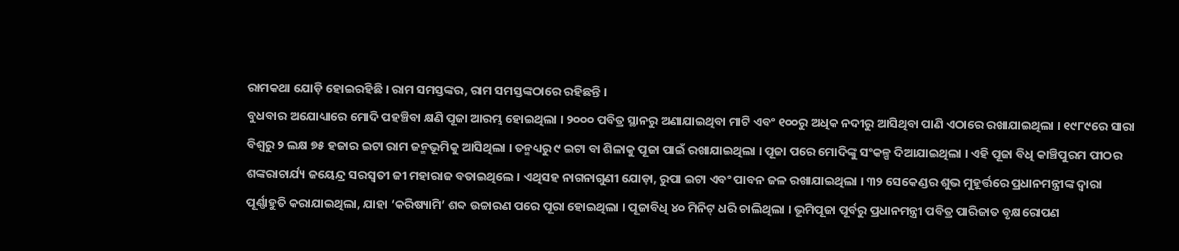ରାମକଥା ଯୋଡ଼ି ହୋଇରହିଛି । ରାମ ସମସ୍ତଙ୍କର, ରାମ ସମସ୍ତଙ୍କଠାରେ ରହିଛନ୍ତି ।
ବୁଧବାର ଅଯୋଧ୍ୟାରେ ମୋଦି ପହଞ୍ଚିବା କ୍ଷଣି ପୂଜା ଆରମ୍ଭ ହୋଇଥିଲା । ୨୦୦୦ ପବିତ୍ର ସ୍ଥାନରୁ ଅଣାଯାଇଥିବା ମାଟି ଏବଂ ୧୦୦ରୁ ଅଧିକ ନଦୀରୁ ଆସିଥିବା ପାଣି ଏଠାରେ ରଖାଯାଇଥିଲା । ୧୯୮୯ରେ ସାରା ବିଶ୍ୱରୁ ୨ ଲକ୍ଷ ୭୫ ହଜାର ଇଟା ରାମ ଜନ୍ମଭୂମିକୁ ଆସିଥିଲା । ତନ୍ମଧ୍ୟରୁ ୯ ଇଟା ବା ଶିଳାକୁ ପୂଜା ପାଇଁ ରଖାଯାଇଥିଲା । ପୂଜା ପରେ ମୋଦିଙ୍କୁ ସଂକଳ୍ପ ଦିଆଯାଇଥିଲା । ଏହି ପୂଜା ବିଧି କାଞ୍ଚିପୁରମ ପୀଠର ଶଙ୍କରାଚାର୍ଯ୍ୟ ଜୟେନ୍ଦ୍ର ସରସ୍ୱତୀ ଜୀ ମହାରାଜ ବତାଇଥିଲେ । ଏଥିସହ ନାଗନାଗୁଣୀ ଯୋଡ଼ା, ରୁପା ଇଟା ଏବଂ ପାବନ ଜଳ ରଖାଯାଇଥିଲା । ୩୨ ସେକେଣ୍ଡର ଶୁଭ ମୁହୂର୍ତ୍ତରେ ପ୍ରଧାନମନ୍ତ୍ରୀଙ୍କ ଦ୍ୱାରା ପୂର୍ଣ୍ଣାହୁତି କରାଯାଇଥିଲା, ଯାହା ‘କରିଷ୍ୟାମି’ ଶବ୍ଦ ଉଚ୍ଚାରଣ ପରେ ପୂରା ହୋଇଥିଲା । ପୂଜାବିଧି ୪୦ ମିନିଟ୍ ଧରି ଚାଲିଥିଲା । ଭୂମିପୂଜା ପୂର୍ବରୁ ପ୍ରଧାନମନ୍ତ୍ରୀ ପବିତ୍ର ପାରିଜାତ ବୃକ୍ଷରୋପଣ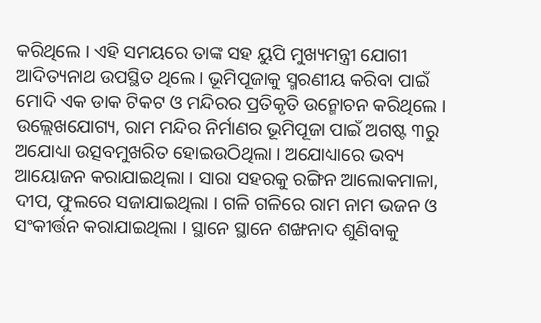କରିଥିଲେ । ଏହି ସମୟରେ ତାଙ୍କ ସହ ୟୁପି ମୁଖ୍ୟମନ୍ତ୍ରୀ ଯୋଗୀ ଆଦିତ୍ୟନାଥ ଉପସ୍ଥିତ ଥିଲେ । ଭୂମିପୂଜାକୁ ସ୍ମରଣୀୟ କରିବା ପାଇଁ ମୋଦି ଏକ ଡାକ ଟିକଟ ଓ ମନ୍ଦିରର ପ୍ରତିକୃତି ଉନ୍ମୋଚନ କରିଥିଲେ ।
ଉଲ୍ଲେଖଯୋଗ୍ୟ, ରାମ ମନ୍ଦିର ନିର୍ମାଣର ଭୂମିପୂଜା ପାଇଁ ଅଗଷ୍ଟ ୩ରୁ ଅଯୋଧ୍ୟା ଉତ୍ସବମୁଖରିତ ହୋଇଉଠିଥିଲା । ଅଯୋଧ୍ୟାରେ ଭବ୍ୟ ଆୟୋଜନ କରାଯାଇଥିଲା । ସାରା ସହରକୁ ରଙ୍ଗିନ ଆଲୋକମାଳା, ଦୀପ, ଫୁଲରେ ସଜାଯାଇଥିଲା । ଗଳି ଗଳିରେ ରାମ ନାମ ଭଜନ ଓ ସଂକୀର୍ତ୍ତନ କରାଯାଇଥିଲା । ସ୍ଥାନେ ସ୍ଥାନେ ଶଙ୍ଖନାଦ ଶୁଣିବାକୁ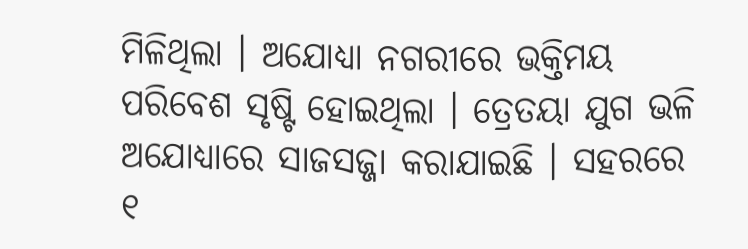ମିଳିଥିଲା । ଅଯୋଧ୍ୟା ନଗରୀରେ ଭକ୍ତିମୟ ପରିବେଶ ସୃଷ୍ଟି ହୋଇଥିଲା । ତ୍ରେତୟା ଯୁଗ ଭଳି ଅଯୋଧ୍ୟାରେ ସାଜସଜ୍ଜା କରାଯାଇଛି । ସହରରେ ୧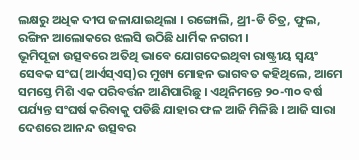ଲକ୍ଷରୁ ଅଧିକ ଦୀପ ଜଳାଯାଇଥିଲା । ରଙ୍ଗୋଲି, ଥ୍ରୀ-ଡି ଚିତ୍ର, ଫୁଲ, ରଙ୍ଗିନ ଆଲୋକରେ ଝଲସି ଉଠିଛି ଧାର୍ମିକ ନଗରୀ ।
ଭୂମିପୂଜା ଉତ୍ସବରେ ଅତିଥି ଭାବେ ଯୋଗଦେଇଥିବା ରାଷ୍ଟ୍ରୀୟ ସ୍ୱୟଂ ସେବକ ସଂଘ(ଆର୍ଏସ୍ଏସ୍)ର ମୁଖ୍ୟ ମୋହନ ଭାଗବତ କହିଥିଲେ, ଆମେ ସମସ୍ତେ ମିଶି ଏକ ପରିବର୍ତ୍ତନ ଆଣିପାରିଛୁ । ଏଥିନିମନ୍ତେ ୨୦-୩୦ ବର୍ଷ ପର୍ଯ୍ୟନ୍ତ ସଂଘର୍ଷ କରିବାକୁ ପଡିଛି ଯାହାର ଫଳ ଆଜି ମିଳିଛି । ଆଜି ସାରା ଦେଶରେ ଆନନ୍ଦ ଉତ୍ସବର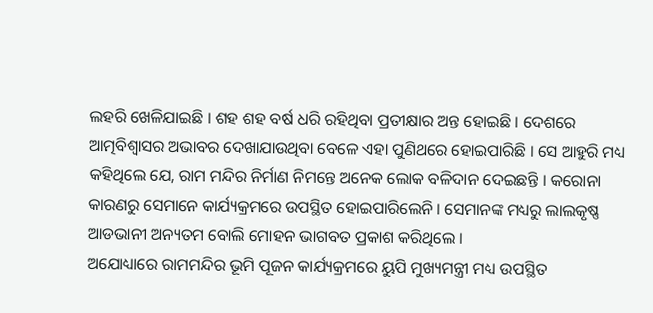ଲହରି ଖେଳିଯାଇଛି । ଶହ ଶହ ବର୍ଷ ଧରି ରହିଥିବା ପ୍ରତୀକ୍ଷାର ଅନ୍ତ ହୋଇଛି । ଦେଶରେ ଆତ୍ମବିଶ୍ୱାସର ଅଭାବର ଦେଖାଯାଉଥିବା ବେଳେ ଏହା ପୁଣିଥରେ ହୋଇପାରିଛି । ସେ ଆହୁରି ମଧ୍ୟ କହିଥିଲେ ଯେ, ରାମ ମନ୍ଦିର ନିର୍ମାଣ ନିମନ୍ତେ ଅନେକ ଲୋକ ବଳିଦାନ ଦେଇଛନ୍ତି । କରୋନା କାରଣରୁ ସେମାନେ କାର୍ଯ୍ୟକ୍ରମରେ ଉପସ୍ଥିତ ହୋଇପାରିଲେନି । ସେମାନଙ୍କ ମଧ୍ୟରୁ ଲାଲକୃଷ୍ଣ ଆଡଭାନୀ ଅନ୍ୟତମ ବୋଲି ମୋହନ ଭାଗବତ ପ୍ରକାଶ କରିଥିଲେ ।
ଅଯୋଧ୍ୟାରେ ରାମମନ୍ଦିର ଭୂମି ପୂଜନ କାର୍ଯ୍ୟକ୍ରମରେ ୟୁପି ମୁଖ୍ୟମନ୍ତ୍ରୀ ମଧ୍ୟ ଉପସ୍ଥିତ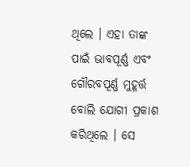ଥିଲେ । ଏହା ତାଙ୍କ ପାଇଁ ଭାବପୂର୍ଣ୍ଣ ଏବଂ ଗୌରବପୂର୍ଣ୍ଣ ମୁହୂର୍ତ୍ତ ବୋଲି ଯୋଗୀ ପ୍ରକାଶ କରିଥିଲେ । ସେ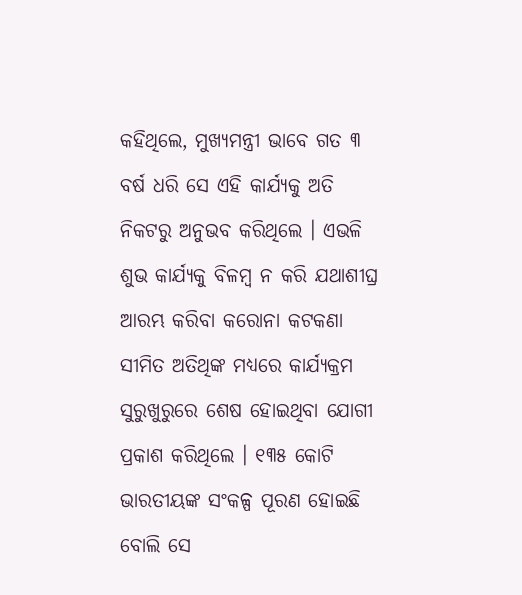କହିଥିଲେ, ମୁଖ୍ୟମନ୍ତ୍ରୀ ଭାବେ ଗତ ୩ ବର୍ଷ ଧରି ସେ ଏହି କାର୍ଯ୍ୟକୁ ଅତି ନିକଟରୁ ଅନୁଭବ କରିଥିଲେ । ଏଭଳି ଶୁଭ କାର୍ଯ୍ୟକୁ ବିଳମ୍ବ ନ କରି ଯଥାଶୀଘ୍ର ଆରମ୍ଭ କରିବା କରୋନା କଟକଣା ସୀମିତ ଅତିଥିଙ୍କ ମଧ୍ୟରେ କାର୍ଯ୍ୟକ୍ରମ ସୁରୁଖୁରୁରେ ଶେଷ ହୋଇଥିବା ଯୋଗୀ ପ୍ରକାଶ କରିଥିଲେ । ୧୩୫ କୋଟି ଭାରତୀୟଙ୍କ ସଂକଳ୍ପ ପୂରଣ ହୋଇଛି ବୋଲି ସେ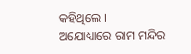କହିଥିଲେ ।
ଅଯୋଧ୍ୟାରେ ରାମ ମନ୍ଦିର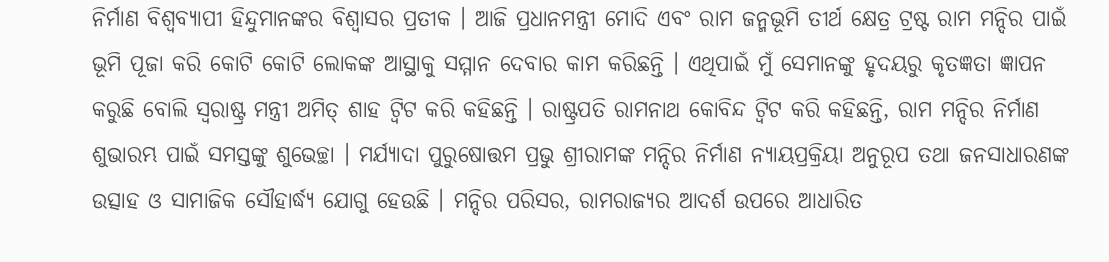ନିର୍ମାଣ ବିଶ୍ୱବ୍ୟାପୀ ହିନ୍ଦୁମାନଙ୍କର ବିଶ୍ୱାସର ପ୍ରତୀକ । ଆଜି ପ୍ରଧାନମନ୍ତ୍ରୀ ମୋଦି ଏବଂ ରାମ ଜନ୍ମଭୂମି ତୀର୍ଥ କ୍ଷେତ୍ର ଟ୍ରଷ୍ଟ ରାମ ମନ୍ଦିର ପାଇଁ ଭୂମି ପୂଜା କରି କୋଟି କୋଟି ଲୋକଙ୍କ ଆସ୍ଥାକୁ ସମ୍ମାନ ଦେବାର କାମ କରିଛନ୍ତି । ଏଥିପାଇଁ ମୁଁ ସେମାନଙ୍କୁ ହୃଦୟରୁ କୃତଜ୍ଞତା ଜ୍ଞାପନ କରୁଛି ବୋଲି ସ୍ୱରାଷ୍ଟ୍ର ମନ୍ତ୍ରୀ ଅମିତ୍ ଶାହ ଟ୍ୱିଟ କରି କହିଛନ୍ତି । ରାଷ୍ଟ୍ରପତି ରାମନାଥ କୋବିନ୍ଦ ଟ୍ୱିଟ କରି କହିଛନ୍ତି, ରାମ ମନ୍ଦିର ନିର୍ମାଣ ଶୁଭାରମ୍ଭ ପାଇଁ ସମସ୍ତଙ୍କୁ ଶୁଭେଚ୍ଛା । ମର୍ଯ୍ୟାଦା ପୁରୁଷୋତ୍ତମ ପ୍ରଭୁ ଶ୍ରୀରାମଙ୍କ ମନ୍ଦିର ନିର୍ମାଣ ନ୍ୟାୟପ୍ରକ୍ରିୟା ଅନୁରୂପ ତଥା ଜନସାଧାରଣଙ୍କ ଉତ୍ସାହ ଓ ସାମାଜିକ ସୌହାର୍ଦ୍ଧ୍ୟ ଯୋଗୁ ହେଉଛି । ମନ୍ଦିର ପରିସର, ରାମରାଜ୍ୟର ଆଦର୍ଶ ଉପରେ ଆଧାରିତ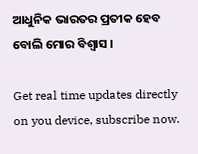ଆଧୁନିକ ଭାରତର ପ୍ରତୀକ ହେବ ବୋଲି ମୋର ବିଶ୍ୱାସ ।

Get real time updates directly on you device, subscribe now.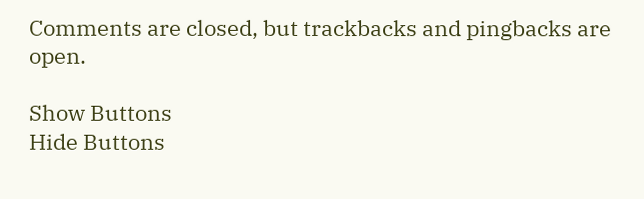Comments are closed, but trackbacks and pingbacks are open.

Show Buttons
Hide Buttons